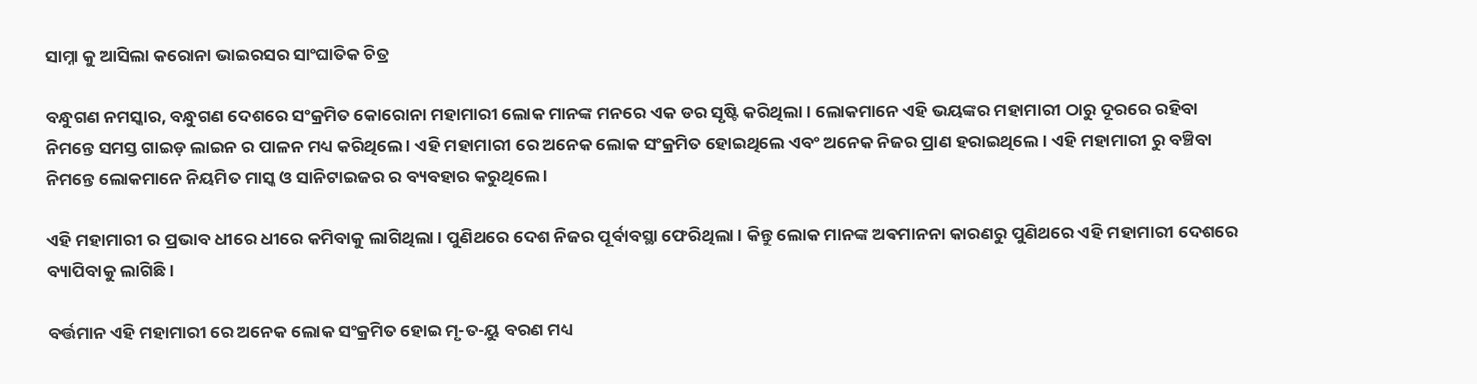ସାମ୍ନା କୁ ଆସିଲା କରୋନା ଭାଇରସର ସାଂଘାତିକ ଚିତ୍ର

ବନ୍ଧୁଗଣ ନମସ୍କାର, ବନ୍ଧୁଗଣ ଦେଶରେ ସଂକ୍ରମିତ କୋରୋନା ମହାମାରୀ ଲୋକ ମାନଙ୍କ ମନରେ ଏକ ଡର ସୃଷ୍ଟି କରିଥିଲା । ଲୋକମାନେ ଏହି ଭୟଙ୍କର ମହାମାରୀ ଠାରୁ ଦୂରରେ ରହିବା ନିମନ୍ତେ ସମସ୍ତ ଗାଇଡ଼ ଲାଇନ ର ପାଳନ ମଧ୍ୟ କରିଥିଲେ । ଏହି ମହାମାରୀ ରେ ଅନେକ ଲୋକ ସଂକ୍ରମିତ ହୋଇଥିଲେ ଏବଂ ଅନେକ ନିଜର ପ୍ରାଣ ହରାଇଥିଲେ । ଏହି ମହାମାରୀ ରୁ ବଞ୍ଚିବା ନିମନ୍ତେ ଲୋକମାନେ ନିୟମିତ ମାସ୍କ ଓ ସାନିଟାଇଜର ର ବ୍ୟବହାର କରୁଥିଲେ ।

ଏହି ମହାମାରୀ ର ପ୍ରଭାବ ଧୀରେ ଧୀରେ କମିବାକୁ ଲାଗିଥିଲା । ପୁଣିଥରେ ଦେଶ ନିଜର ପୂର୍ବାବସ୍ଥା ଫେରିଥିଲା । କିନ୍ତୁ ଲୋକ ମାନଙ୍କ ଅଵମାନନା କାରଣରୁ ପୁଣିଥରେ ଏହି ମହାମାରୀ ଦେଶରେ ବ୍ୟାପିବାକୁ ଲାଗିଛି ।

ବର୍ତ୍ତମାନ ଏହି ମହାମାରୀ ରେ ଅନେକ ଲୋକ ସଂକ୍ରମିତ ହୋଇ ମୃ-ତ-ୟୁ ବରଣ ମଧ୍ୟ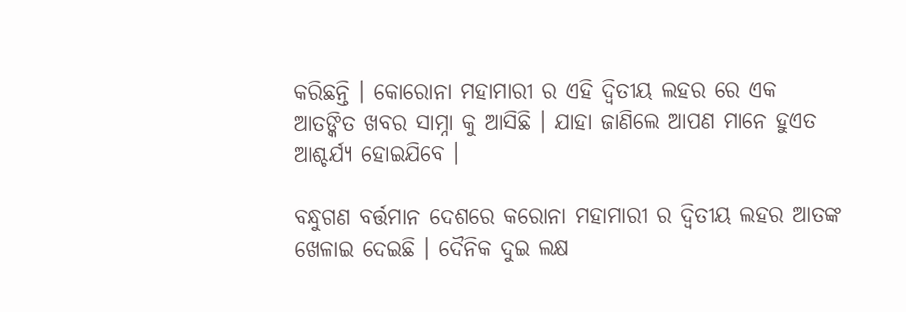କରିଛନ୍ତି । କୋରୋନା ମହାମାରୀ ର ଏହି ଦ୍ଵିତୀୟ ଲହର ରେ ଏକ ଆତଙ୍କିତ ଖବର ସାମ୍ନା କୁ ଆସିଛି । ଯାହା ଜାଣିଲେ ଆପଣ ମାନେ ହୁଏତ ଆଶ୍ଚର୍ଯ୍ୟ ହୋଇଯିବେ ।

ବନ୍ଧୁଗଣ ବର୍ତ୍ତମାନ ଦେଶରେ କରୋନା ମହାମାରୀ ର ଦ୍ଵିତୀୟ ଲହର ଆତଙ୍କ ଖେଳାଇ ଦେଇଛି । ଦୈନିକ ଦୁଇ ଲକ୍ଷ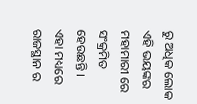ରୁ ଅଧିକ ଲୋକ ଏହି ଭୟଙ୍କର ମହାମାରୀ ରେ ସଂକ୍ରମିତ ହେଉଛନ୍ତି । ଏହା ମଧ୍ୟରେ ରାଜସ୍ଥାନ ର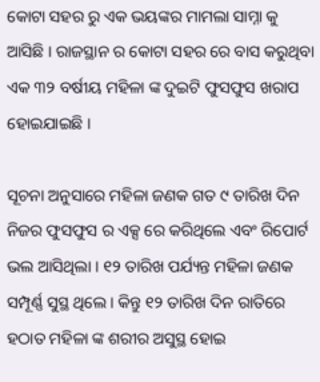କୋଟା ସହର ରୁ ଏକ ଭୟଙ୍କର ମାମଲା ସାମ୍ନା କୁ ଆସିଛି । ରାଜସ୍ଥାନ ର କୋଟା ସହର ରେ ବାସ କରୁଥିବା ଏକ ୩୨ ବର୍ଷୀୟ ମହିଳା ଙ୍କ ଦୁଇଟି ଫୁସଫୁସ ଖରାପ ହୋଇଯାଇଛି ।

ସୂଚନା ଅନୁସାରେ ମହିଳା ଜଣକ ଗତ ୯ ତାରିଖ ଦିନ ନିଜର ଫୁସଫୁସ ର ଏକ୍ସ ରେ କରିଥିଲେ ଏବଂ ରିପୋର୍ଟ ଭଲ ଆସିଥିଲା । ୧୨ ତାରିଖ ପର୍ଯ୍ୟନ୍ତ ମହିଳା ଜଣକ ସମ୍ପୂର୍ଣ୍ଣ ସୁସ୍ଥ ଥିଲେ । କିନ୍ତୁ ୧୨ ତାରିଖ ଦିନ ରାତିରେ ହଠାତ ମହିଳା ଙ୍କ ଶରୀର ଅସୁସ୍ଥ ହୋଇ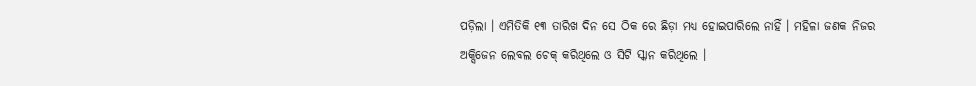ପଡ଼ିଲା । ଏମିତିକି ୧୩ ତାରିଖ ଦିନ ସେ ଠିକ ରେ ଛିଡ଼ା ମଧ୍ୟ ହୋଇପାରିଲେ ନାହିଁ । ମହିଳା ଜଣକ ନିଜର ଅକ୍ସିଜେନ ଲେବଲ ଚେକ୍ କରିଥିଲେ ଓ ସିଟି ସ୍କାନ କରିଥିଲେ ।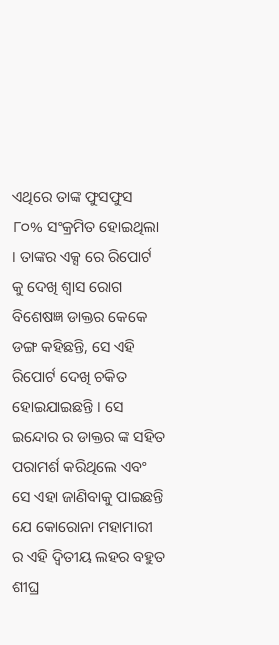ଏଥିରେ ତାଙ୍କ ଫୁସଫୁସ ୮୦% ସଂକ୍ରମିତ ହୋଇଥିଲା । ତାଙ୍କର ଏକ୍ସ ରେ ରିପୋର୍ଟ କୁ ଦେଖି ଶ୍ୱାସ ରୋଗ ବିଶେଷଜ୍ଞ ଡାକ୍ତର କେକେ ଡଙ୍ଗ କହିଛନ୍ତି, ସେ ଏହି ରିପୋର୍ଟ ଦେଖି ଚକିତ ହୋଇଯାଇଛନ୍ତି । ସେ ଇନ୍ଦୋର ର ଡାକ୍ତର ଙ୍କ ସହିତ ପରାମର୍ଶ କରିଥିଲେ ଏବଂ ସେ ଏହା ଜାଣିବାକୁ ପାଇଛନ୍ତି ଯେ କୋରୋନା ମହାମାରୀ ର ଏହି ଦ୍ଵିତୀୟ ଲହର ବହୁତ ଶୀଘ୍ର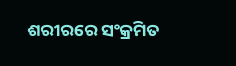ଶରୀରରେ ସଂକ୍ରମିତ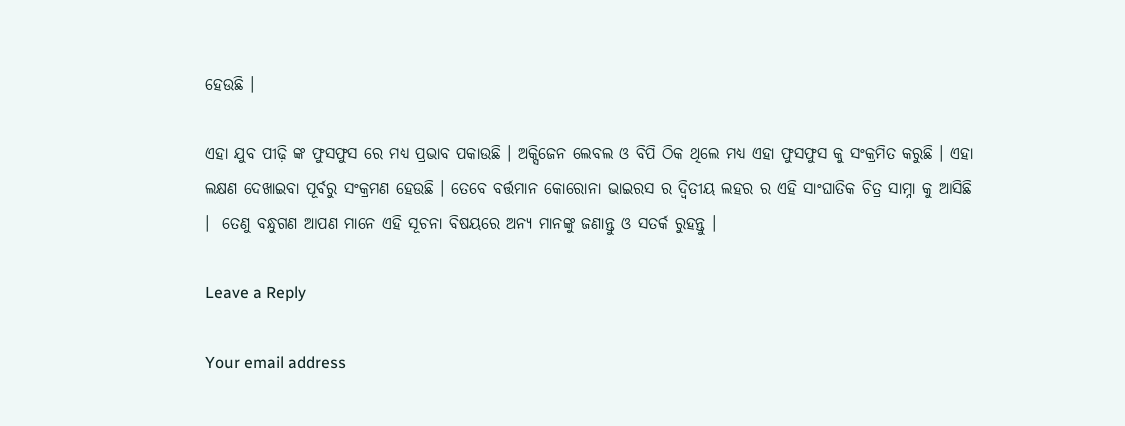ହେଉଛି ।

ଏହା ଯୁବ ପୀଢ଼ି ଙ୍କ ଫୁସଫୁସ ରେ ମଧ୍ୟ ପ୍ରଭାବ ପକାଉଛି । ଅକ୍ସିଜେନ ଲେବଲ ଓ ବିପି ଠିକ ଥିଲେ ମଧ୍ୟ ଏହା ଫୁସଫୁସ କୁ ସଂକ୍ରମିତ କରୁଛି । ଏହା ଲକ୍ଷଣ ଦେଖାଇବା ପୂର୍ବରୁ ସଂକ୍ରମଣ ହେଉଛି । ତେବେ ବର୍ତ୍ତମାନ କୋରୋନା ଭାଇରସ ର ଦ୍ଵିତୀୟ ଲହର ର ଏହି ସାଂଘାତିକ ଚିତ୍ର ସାମ୍ନା କୁ ଆସିଛି ।  ତେଣୁ ବନ୍ଧୁଗଣ ଆପଣ ମାନେ ଏହି ସୂଚନା ବିଷୟରେ ଅନ୍ୟ ମାନଙ୍କୁ ଜଣାନ୍ତୁ ଓ ସତର୍କ ରୁହନ୍ତୁ ।

Leave a Reply

Your email address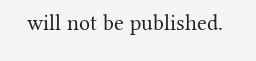will not be published.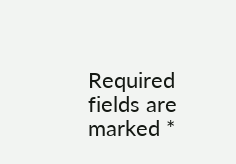Required fields are marked *